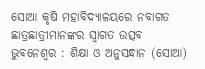ସୋଆ କୃଷି ମହାବିଦ୍ୟାଳୟରେ ନବାଗତ ଛାତ୍ରଛାତ୍ରୀମାନଙ୍କର ସ୍ୱାଗତ ଉତ୍ସବ
ଭୁବନେଶ୍ୱର : ଶିକ୍ଷା ଓ ଅନୁସନ୍ଧାନ (ସୋଆ)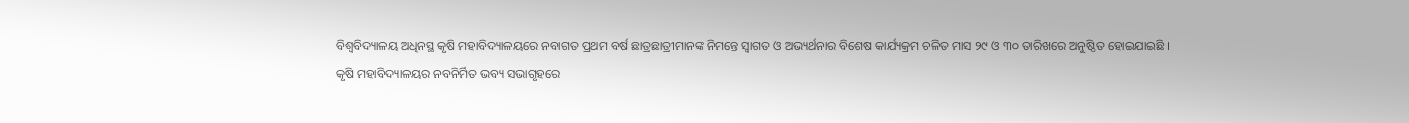ବିଶ୍ୱବିଦ୍ୟାଳୟ ଅଧିନସ୍ଥ କୃଷି ମହାବିଦ୍ୟାଳୟରେ ନବାଗତ ପ୍ରଥମ ବର୍ଷ ଛାତ୍ରଛାତ୍ରୀମାନଙ୍କ ନିମନ୍ତେ ସ୍ୱାଗତ ଓ ଅଭ୍ୟର୍ଥନାର ବିଶେଷ କାର୍ଯ୍ୟକ୍ରମ ଚଳିତ ମାସ ୨୯ ଓ ୩୦ ତାରିଖରେ ଅନୁଷ୍ଠିତ ହୋଇଯାଇଛି ।
କୃଷି ମହାବିଦ୍ୟାଳୟର ନବନିର୍ମିତ ଭବ୍ୟ ସଭାଗୃହରେ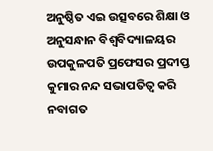ଅନୁଷ୍ଠିତ ଏଇ ଉତ୍ସବରେ ଶିକ୍ଷା ଓ ଅନୁସନ୍ଧାନ ବିଶ୍ୱବିଦ୍ୟାଳୟର ଉପକୁଳପତି ପ୍ରଫେସର ପ୍ରଦୀପ୍ତ କୁମାର ନନ୍ଦ ସଭାପତିତ୍ୱ କରି ନବାଗତ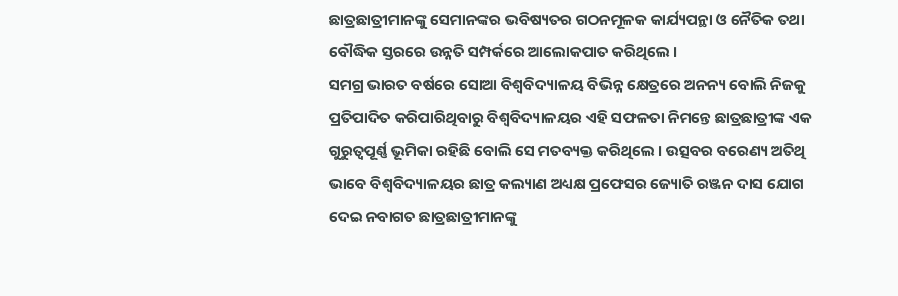ଛାତ୍ରଛାତ୍ରୀମାନଙ୍କୁ ସେମାନଙ୍କର ଭବିଷ୍ୟତର ଗଠନମୂଳକ କାର୍ଯ୍ୟପନ୍ଥା ଓ ନୈତିକ ତଥା ବୌଦ୍ଧିକ ସ୍ତରରେ ଉନ୍ନତି ସମ୍ପର୍କରେ ଆଲୋକପାତ କରିଥିଲେ ।
ସମଗ୍ର ଭାରତ ବର୍ଷରେ ସୋଆ ବିଶ୍ୱବିଦ୍ୟାଳୟ ବିଭିନ୍ନ କ୍ଷେତ୍ରରେ ଅନନ୍ୟ ବୋଲି ନିଜକୁ ପ୍ରତିପାଦିତ କରିପାରିଥିବାରୁ ବିଶ୍ୱବିଦ୍ୟାଳୟର ଏହି ସଫଳତା ନିମନ୍ତେ ଛାତ୍ରଛାତ୍ରୀଙ୍କ ଏକ ଗୁରୁତ୍ୱପୂର୍ଣ୍ଣ ଭୂମିକା ରହିଛି ବୋଲି ସେ ମତବ୍ୟକ୍ତ କରିଥିଲେ । ଉତ୍ସବର ବରେଣ୍ୟ ଅତିଥି ଭାବେ ବିଶ୍ୱବିଦ୍ୟାଳୟର ଛାତ୍ର କଲ୍ୟାଣ ଅଧ୍ୟକ୍ଷ ପ୍ରଫେସର ଜ୍ୟୋତି ରଞ୍ଜନ ଦାସ ଯୋଗ ଦେଇ ନବାଗତ ଛାତ୍ରଛାତ୍ରୀମାନଙ୍କୁ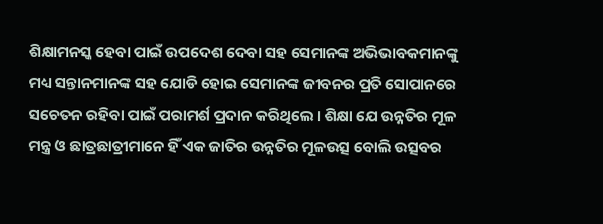ଶିକ୍ଷାମନସ୍କ ହେବା ପାଇଁ ଉପଦେଶ ଦେବା ସହ ସେମାନଙ୍କ ଅଭିଭାବକମାନଙ୍କୁ ମଧ୍ୟ ସନ୍ତାନମାନଙ୍କ ସହ ଯୋଡି ହୋଇ ସେମାନଙ୍କ ଜୀବନର ପ୍ରତି ସୋପାନରେ ସଚେତନ ରହିବା ପାଇଁ ପରାମର୍ଶ ପ୍ରଦାନ କରିଥିଲେ । ଶିକ୍ଷା ଯେ ଉନ୍ନତିର ମୂଳ ମନ୍ତ୍ର ଓ ଛାତ୍ରଛାତ୍ରୀମାନେ ହିଁ ଏକ ଜାତିର ଉନ୍ନତିର ମୂଳଉତ୍ସ ବୋଲି ଉତ୍ସବର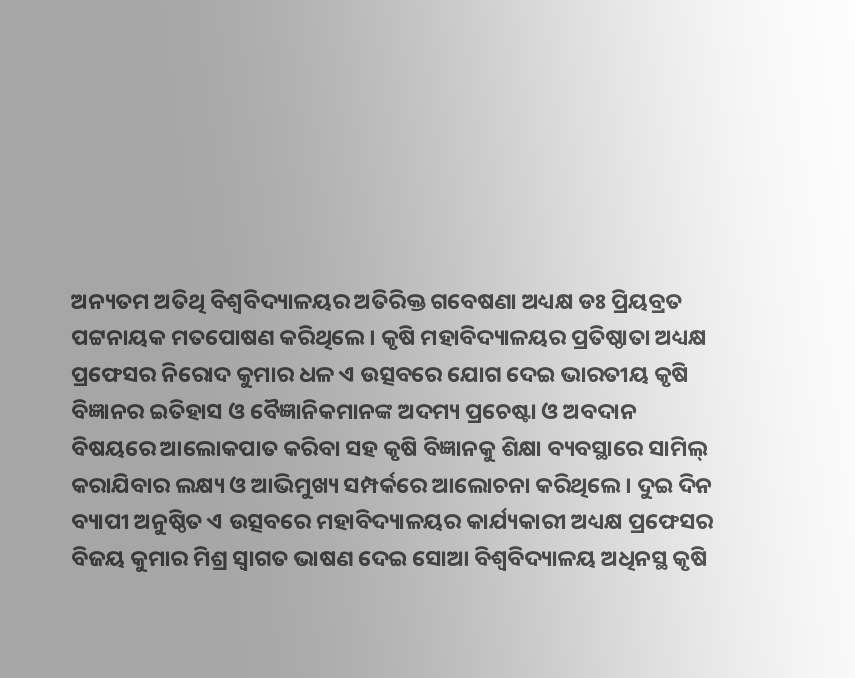ଅନ୍ୟତମ ଅତିଥି ବିଶ୍ୱବିଦ୍ୟାଳୟର ଅତିରିକ୍ତ ଗବେଷଣା ଅଧ୍ୟକ୍ଷ ଡଃ ପ୍ରିୟବ୍ରତ ପଟ୍ଟନାୟକ ମତପୋଷଣ କରିଥିଲେ । କୃଷି ମହାବିଦ୍ୟାଳୟର ପ୍ରତିଷ୍ଠାତା ଅଧ୍ୟକ୍ଷ ପ୍ରଫେସର ନିରୋଦ କୁମାର ଧଳ ଏ ଉତ୍ସବରେ ଯୋଗ ଦେଇ ଭାରତୀୟ କୃଷି ବିଜ୍ଞାନର ଇତିହାସ ଓ ବୈଜ୍ଞାନିକମାନଙ୍କ ଅଦମ୍ୟ ପ୍ରଚେଷ୍ଟା ଓ ଅବଦାନ ବିଷୟରେ ଆଲୋକପାତ କରିବା ସହ କୃଷି ବିଜ୍ଞାନକୁ ଶିକ୍ଷା ବ୍ୟବସ୍ଥାରେ ସାମିଲ୍ କରାଯିବାର ଲକ୍ଷ୍ୟ ଓ ଆଭିମୁଖ୍ୟ ସମ୍ପର୍କରେ ଆଲୋଚନା କରିଥିଲେ । ଦୁଇ ଦିନ ବ୍ୟାପୀ ଅନୁଷ୍ଠିତ ଏ ଉତ୍ସବରେ ମହାବିଦ୍ୟାଳୟର କାର୍ଯ୍ୟକାରୀ ଅଧ୍ୟକ୍ଷ ପ୍ରଫେସର ବିଜୟ କୁମାର ମିଶ୍ର ସ୍ୱାଗତ ଭାଷଣ ଦେଇ ସୋଆ ବିଶ୍ୱବିଦ୍ୟାଳୟ ଅଧିନସ୍ଥ କୃଷି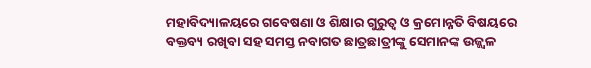ମହାବିଦ୍ୟାଳୟରେ ଗବେଷଣା ଓ ଶିକ୍ଷାର ଗୁରୁତ୍ୱ ଓ କ୍ରମୋନ୍ନତି ବିଷୟରେ ବକ୍ତବ୍ୟ ରଖିବା ସହ ସମସ୍ତ ନବାଗତ ଛାତ୍ରଛାତ୍ରୀଙ୍କୁ ସେମାନଙ୍କ ଉଜ୍ଜ୍ୱଳ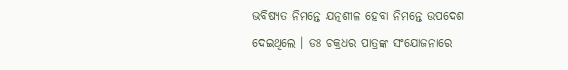ଭବିଷ୍ୟତ ନିମନ୍ତେ ଯତ୍ନଶୀଳ ହେବା ନିମନ୍ତେ ଉପଦେଶ ଦେଇଥିଲେ । ଡଃ ଚକ୍ରଧର ପାତ୍ରଙ୍କ ସଂଯୋଜନାରେ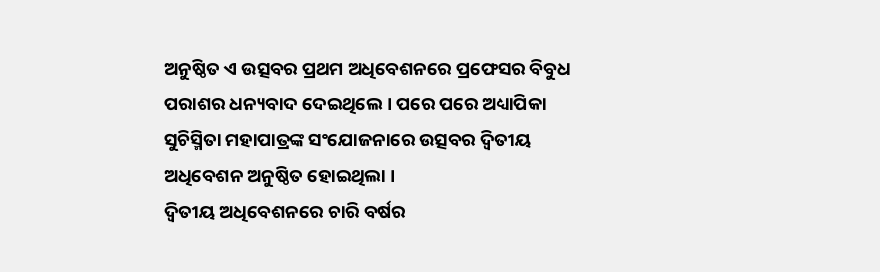ଅନୁଷ୍ଠିତ ଏ ଉତ୍ସବର ପ୍ରଥମ ଅଧିବେଶନରେ ପ୍ରଫେସର ବିବୁଧ ପରାଶର ଧନ୍ୟବାଦ ଦେଇଥିଲେ । ପରେ ପରେ ଅଧ୍ୟାପିକା ସୁଚିସ୍ମିତା ମହାପାତ୍ରଙ୍କ ସଂଯୋଜନାରେ ଉତ୍ସବର ଦ୍ୱିତୀୟ ଅଧିବେଶନ ଅନୁଷ୍ଠିତ ହୋଇଥିଲା ।
ଦ୍ୱିତୀୟ ଅଧିବେଶନରେ ଚାରି ବର୍ଷର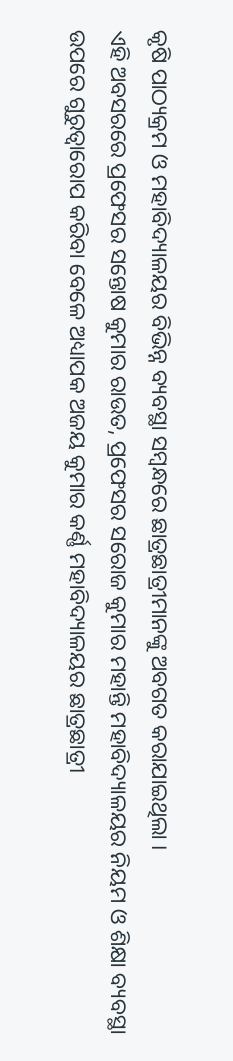କୃଷି ପାଠ୍ୟକ୍ରମ ଓ ମହାବିଦ୍ୟାଳୟର ବିଭିନ୍ନ ବ୍ୟବସ୍ଥା ସମ୍ବନ୍ଧରେ ଛାତ୍ରଛାତ୍ରୀମାନଙ୍କୁ ଅବଗତ କରାଯାଇଥିଲା ।
ଏହି ଅବସରରେ ପ୍ରଫେସର ସନ୍ତୋଷ କୁମାର ରାଉତ, ପ୍ରଫେସର ସରୋଜ କୁମାର ମହାନ୍ତି ମହାବିଦ୍ୟାଳୟର ନିୟମ ଓ ଶିକ୍ଷା ବ୍ୟବସ୍ଥା ଉପରେ ଗୁରୁତ୍ୱାରୋପ କରିବା ବେଳେ ଅଧ୍ୟାପକ ଅଜୟ କୁମାର କର୍ଣ୍ଣ ମହାବିଦ୍ୟାଳୟର ଛାତ୍ରଛାତ୍ରୀ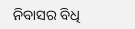ନିବାସର ବିଧି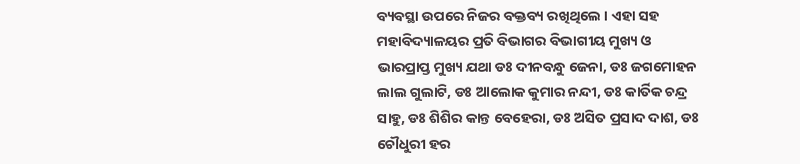ବ୍ୟବସ୍ଥା ଉପରେ ନିଜର ବକ୍ତବ୍ୟ ରଖିଥିଲେ । ଏହା ସହ ମହାବିଦ୍ୟାଳୟର ପ୍ରତି ବିଭାଗର ବିଭାଗୀୟ ମୁଖ୍ୟ ଓ ଭାରପ୍ରାପ୍ତ ମୁଖ୍ୟ ଯଥା ଡଃ ଦୀନବନ୍ଧୁ ଜେନା, ଡଃ ଜଗମୋହନ ଲାଲ ଗୁଲାଟି, ଡଃ ଆଲୋକ କୁମାର ନନ୍ଦୀ, ଡଃ କାର୍ତିକ ଚନ୍ଦ୍ର ସାହୁ, ଡଃ ଶିଶିର କାନ୍ତ ବେହେରା, ଡଃ ଅସିତ ପ୍ରସାଦ ଦାଶ, ଡଃ ଚୌଧୁରୀ ହର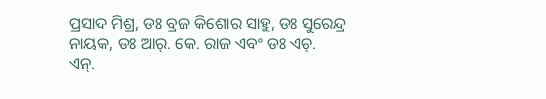ପ୍ରସାଦ ମିଶ୍ର, ଡଃ ବ୍ରଜ କିଶୋର ସାହୁ, ଡଃ ସୁରେନ୍ଦ୍ର ନାୟକ, ଡଃ ଆର୍. କେ. ରାଜ ଏବଂ ଡଃ ଏଚ୍.
ଏନ୍.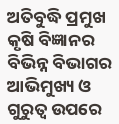ଅତିବୁଦ୍ଧି ପ୍ରମୁଖ କୃଷି ବିଜ୍ଞାନର ବିଭିନ୍ନ ବିଭାଗର ଆଭିମୁଖ୍ୟ ଓ ଗୁରୁତ୍ୱ ଉପରେ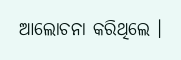ଆଲୋଚନା କରିଥିଲେ ।